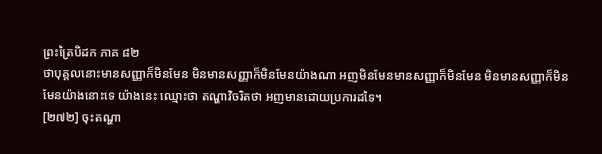ព្រះត្រៃបិដក ភាគ ៨២
ថាបុគ្គលនោះមានសញ្ញាក៏មិនមែន មិនមានសញ្ញាក៏មិនមែនយ៉ាងណា អញមិនមែនមានសញ្ញាក៏មិនមែន មិនមានសញ្ញាក៏មិនមែនយ៉ាងនោះទេ យ៉ាងនេះ ឈ្មោះថា តណ្ហាវិចរិតថា អញមានដោយប្រការដទៃ។
[២៧២] ចុះតណ្ហា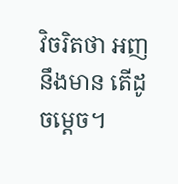វិចរិតថា អញនឹងមាន តើដូចម្ដេច។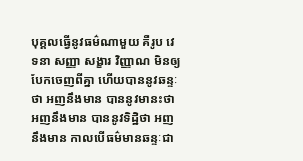បុគ្គលធ្វើនូវធម៌ណាមួយ គឺរូប វេទនា សញ្ញា សង្ខារ វិញ្ញាណ មិនឲ្យបែកចេញពីគ្នា ហើយបាននូវឆន្ទៈថា អញនឹងមាន បាននូវមានះថា អញនឹងមាន បាននូវទិដ្ឋិថា អញនឹងមាន កាលបើធម៌មានឆន្ទៈជា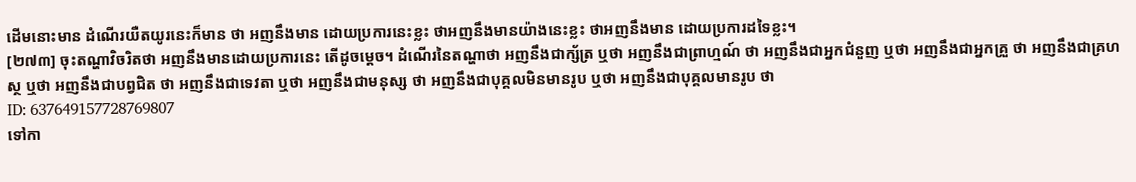ដើមនោះមាន ដំណើរយឺតយូរនេះក៏មាន ថា អញនឹងមាន ដោយប្រការនេះខ្លះ ថាអញនឹងមានយ៉ាងនេះខ្លះ ថាអញនឹងមាន ដោយប្រការដទៃខ្លះ។
[២៧៣] ចុះតណ្ហាវិចរិតថា អញនឹងមានដោយប្រការនេះ តើដូចម្ដេច។ ដំណើរនៃតណ្ហាថា អញនឹងជាក្ស័ត្រ ឬថា អញនឹងជាព្រាហ្មណ៍ ថា អញនឹងជាអ្នកជំនួញ ឬថា អញនឹងជាអ្នកគ្រួ ថា អញនឹងជាគ្រហស្ថ ឬថា អញនឹងជាបព្វជិត ថា អញនឹងជាទេវតា ឬថា អញនឹងជាមនុស្ស ថា អញនឹងជាបុគ្គលមិនមានរូប ឬថា អញនឹងជាបុគ្គលមានរូប ថា
ID: 637649157728769807
ទៅកា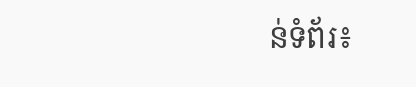ន់ទំព័រ៖